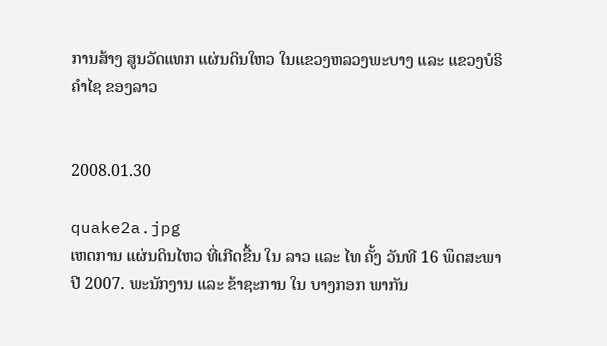ການສ້າງ ສູນວັດແທກ ແຜ່ນດິນໃຫວ ໃນແຂວງຫລວງພະບາງ ແລະ ແຂວງບໍຣິຄຳໄຊ ຂອງລາວ


2008.01.30

quake2a.jpg
ເຫດການ ແຜ່ນດິນໄຫວ ທີ່ເກີດຂື້ນ ໃນ ລາວ ແລະ ໄທ ຄັ້ງ ວັນທີ 16 ພຶດສະພາ ປີ 2007. ພະນັກງານ ແລະ ຂ້າຊະການ ໃນ ບາງກອກ ພາກັນ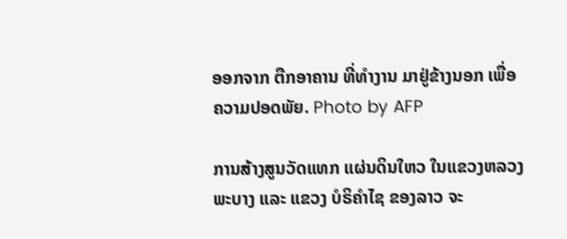ອອກຈາກ ຕືກອາຄານ ທີ່ທຳງານ ມາຢູ່ຂ້າງນອກ ເພື່ອ ຄວາມປອດພັຍ. Photo by AFP

ການສ້າງສູນວັດແທກ ແຜ່ນດິນໃຫວ ໃນແຂວງຫລວງພະບາງ ແລະ ແຂວງ ບໍຣິຄຳໄຊ ຂອງລາວ ຈະ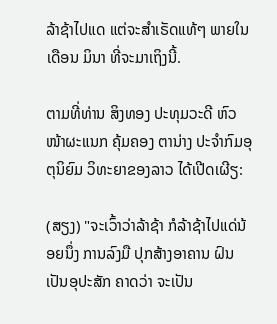ລ້າຊ້າໄປແດ ແຕ່ຈະສຳເຣັດແທ້ໆ ພາຍໃນ ເດືອນ ມິນາ ທີ່ຈະມາເຖິງນີ້.

ຕາມທີ່ທ່ານ ສິງທອງ ປະທຸມວະດີ ຫົວໜ້າຜະແນກ ຄຸ້ມຄອງ ຕານ່າງ ປະຈຳກົມອຸຕຸນິຍົມ ວິທະຍາຂອງລາວ ໄດ້ເປີດເຜີຽ:

(ສຽງ) "ຈະເວົ້າວ່າລ້າຊ້າ ກໍລ້າຊ້າໄປແດ່ນ້ອຍນຶ່ງ ການລົງມື ປຸກສ້າງອາຄານ ຝົນເປັນອຸປະສັກ ຄາດວ່າ ຈະເປັນ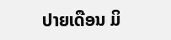ປາຍເດືອນ ມິ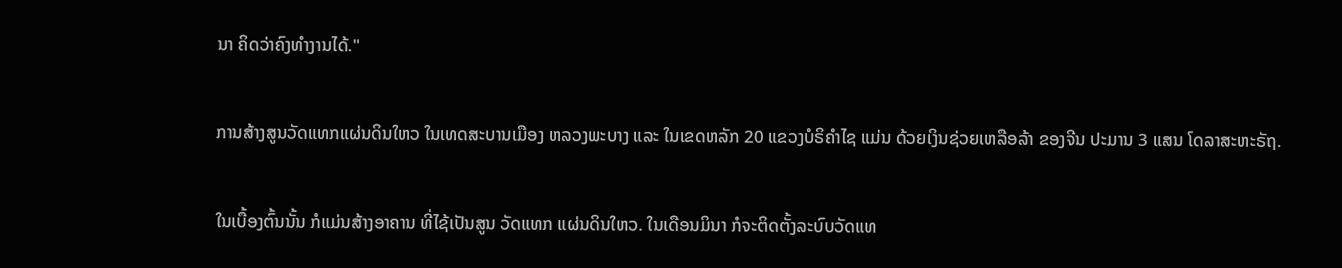ນາ ຄິດວ່າຄົງທຳງານໄດ້."

ການສ້າງສູນວັດແທກແຜ່ນດິນໃຫວ ໃນເທດສະບານເມືອງ ຫລວງພະບາງ ແລະ ໃນເຂດຫລັກ 20 ແຂວງບໍຣິຄຳໄຊ ແມ່ນ ດ້ວຍເງິນຊ່ວຍເຫລືອລ້າ ຂອງຈີນ ປະມານ 3 ແສນ ໂດລາສະຫະຣັຖ.

ໃນເບື້ອງຕົ້ນນັ້ນ ກໍແມ່ນສ້າງອາຄານ ທີ່ໄຊ້ເປັນສູນ ວັດແທກ ແຜ່ນດິນໃຫວ. ໃນເດືອນມິນາ ກໍຈະຕິດຕັ້ງລະບົບວັດແທ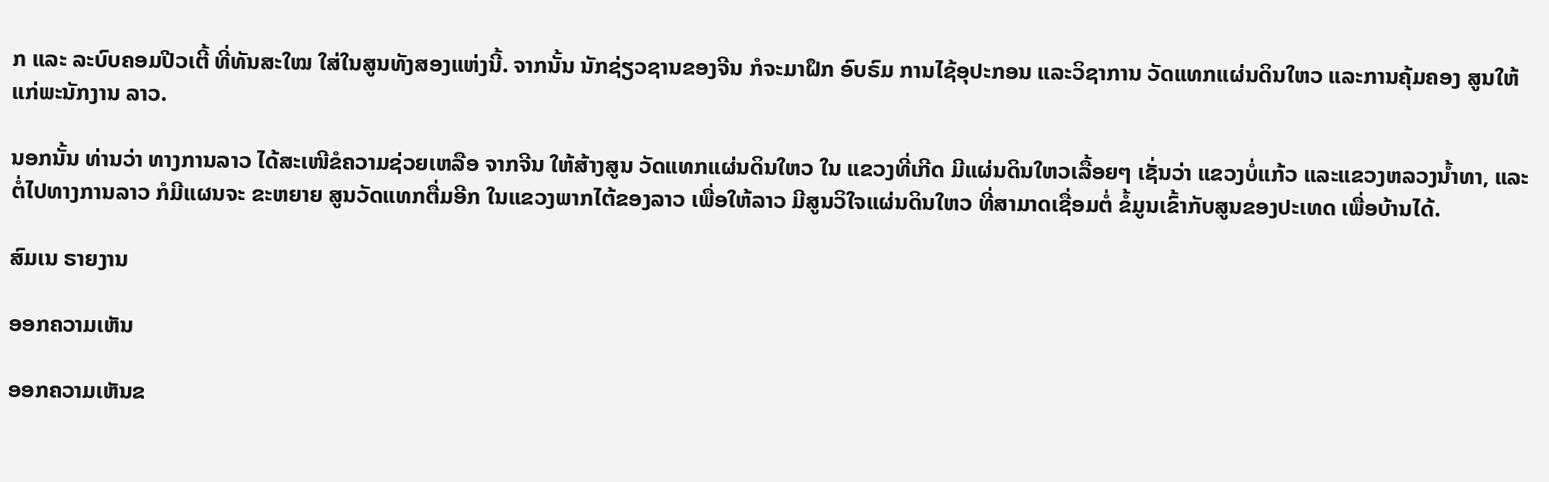ກ ແລະ ລະບົບຄອມປີວເຕີ້ ທີ່ທັນສະໃໝ ໃສ່ໃນສູນທັງສອງແຫ່ງນີ້. ຈາກນັ້ນ ນັກຊ່ຽວຊານຂອງຈີນ ກໍຈະມາຝຶກ ອົບຣົມ ການໄຊ້ອຸປະກອນ ແລະວິຊາການ ວັດແທກແຜ່ນດິນໃຫວ ແລະການຄຸ້ມຄອງ ສູນໃຫ້ແກ່ພະນັກງານ ລາວ.

ນອກນັ້ນ ທ່ານວ່າ ທາງການລາວ ໄດ້ສະເໜີຂໍຄວາມຊ່ວຍເຫລືອ ຈາກຈີນ ໃຫ້ສ້າງສູນ ວັດແທກແຜ່ນດິນໃຫວ ໃນ ແຂວງທີ່ເກີດ ມີແຜ່ນດິນໃຫວເລື້ອຍໆ ເຊັ່ນວ່າ ແຂວງບໍ່ແກ້ວ ແລະແຂວງຫລວງນໍ້າທາ, ແລະຕໍ່ໄປທາງການລາວ ກໍມີແຜນຈະ ຂະຫຍາຍ ສູນວັດແທກຕື່ມອີກ ໃນແຂວງພາກໄຕ້ຂອງລາວ ເພື່ອໃຫ້ລາວ ມີສູນວິໃຈແຜ່ນດິນໃຫວ ທີ່ສາມາດເຊື່ອມຕໍ່ ຂໍ້ມູນເຂົ້າກັບສູນຂອງປະເທດ ເພື່ອບ້ານໄດ້.

ສົມເນ ຣາຍງານ

ອອກຄວາມເຫັນ

ອອກຄວາມເຫັນຂ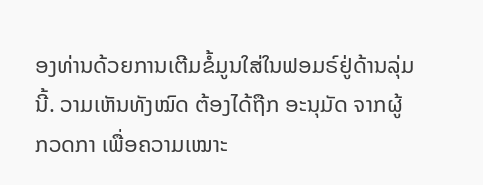ອງທ່ານດ້ວຍການເຕີມຂໍ້ມູນໃສ່ໃນຟອມຣ໌ຢູ່ດ້ານລຸ່ມນີ້. ວາມເຫັນທັງໝົດ ຕ້ອງໄດ້ຖືກ ອະນຸມັດ ຈາກຜູ້ ກວດກາ ເພື່ອຄວາມເໝາະ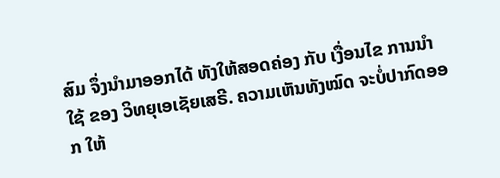ສົມ ຈຶ່ງນໍາມາອອກໄດ້ ທັງໃຫ້ສອດຄ່ອງ ກັບ ເງື່ອນໄຂ ການນຳໃຊ້ ຂອງ ວິທຍຸເອເຊັຍເສຣີ. ຄວາມເຫັນທັງໝົດ ຈະບໍ່ປາກົດອອກ ໃຫ້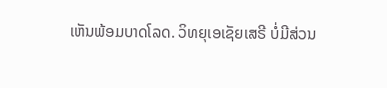ເຫັນພ້ອມບາດໂລດ. ວິທຍຸເອເຊັຍເສຣີ ບໍ່ມີສ່ວນ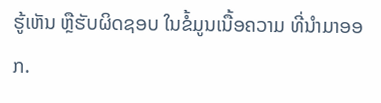ຮູ້ເຫັນ ຫຼືຮັບຜິດຊອບ ໃນຂໍ້ມູນເນື້ອຄວາມ ທີ່ນໍາມາອອກ.